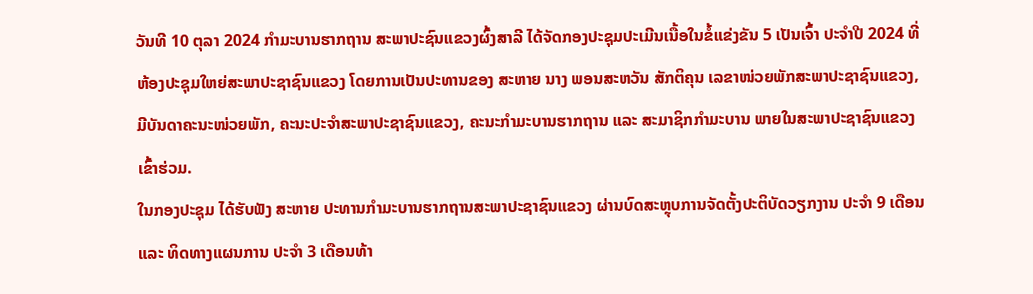ວັນທີ 10 ຕຸລາ 2024 ກໍາມະບານຮາກຖານ ສະພາປະຊົນແຂວງຜົ້ງສາລີ ໄດ້ຈັດກອງປະຊຸມປະເມີນເນື້ອໃນຂໍ້ແຂ່ງຂັນ 5 ເປັນເຈົ້າ ປະຈໍາປີ 2024 ທີ່ຫ້ອງປະຊຸມໃຫຍ່ສະພາປະຊາຊົນແຂວງ ໂດຍການເປັນປະທານຂອງ ສະຫາຍ ນາງ ພອນສະຫວັນ ສັກຕິຄຸນ ເລຂາໜ່ວຍພັກສະພາປະຊາຊົນແຂວງ, ມີບັນດາຄະນະໜ່ວຍພັກ, ຄະນະປະຈໍາສະພາປະຊາຊົນແຂວງ, ຄະນະກໍາມະບານຮາກຖານ ແລະ ສະມາຊິກກໍາມະບານ ພາຍໃນສະພາປະຊາຊົນແຂວງ ເຂົ້າຮ່ວມ.
ໃນກອງປະຊຸມ ໄດ້ຮັບຟັງ ສະຫາຍ ປະທານກໍາມະບານຮາກຖານສະພາປະຊາຊົນແຂວງ ຜ່ານບົດສະຫຼຸບການຈັດຕັ້ງປະຕິບັດວຽກງານ ປະຈໍາ 9 ເດືອນ ແລະ ທິດທາງແຜນການ ປະຈໍາ 3 ເດືອນທ້າ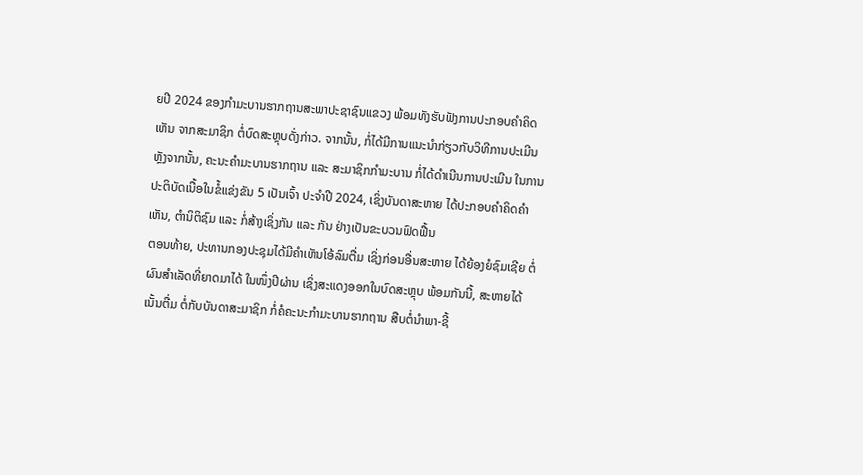ຍປີ 2024 ຂອງກໍາມະບານຮາກຖານສະພາປະຊາຊົນແຂວງ ພ້ອມທັງຮັບຟັງການປະກອບຄໍາຄິດເຫັນ ຈາກສະມາຊິກ ຕໍ່ບົດສະຫຼຸບດັ່ງກ່າວ. ຈາກນັ້ນ, ກໍ່ໄດ້ມີການແນະນໍາກ່ຽວກັບວິທີການປະເມີນ ຫຼັງຈາກນັ້ນ, ຄະນະຄໍາມະບານຮາກຖານ ແລະ ສະມາຊິກກໍາມະບານ ກໍ່ໄດ້ດໍາເນີນການປະເມີນ ໃນການປະຕິບັດເນື້ອໃນຂໍ້ແຂ່ງຂັນ 5 ເປັນເຈົ້າ ປະຈໍາປີ 2024, ເຊິ່ງບັນດາສະຫາຍ ໄດ້ປະກອບຄໍາຄິດຄໍາເຫັນ, ຕໍານິຕິຊົມ ແລະ ກໍ່ສ້າງເຊິ່ງກັນ ແລະ ກັນ ຢ່າງເປັນຂະບວນຟົດຟື້ນ
ຕອນທ້າຍ, ປະທານກອງປະຊຸມໄດ້ມີຄໍາເຫັນໂອ້ລົມຕື່ມ ເຊິ່ງກ່ອນອື່ນສະຫາຍ ໄດ້ຍ້ອງຍໍຊົມເຊີຍ ຕໍ່ຜົນສໍາເລັດທີ່ຍາດມາໄດ້ ໃນໜຶ່ງປີຜ່ານ ເຊິ່ງສະແດງອອກໃນບົດສະຫຼຸບ ພ້ອມກັນນີ້, ສະຫາຍໄດ້ເນັ້ນຕື່ມ ຕໍ່ກັບບັນດາສະມາຊິກ ກໍ່ຄໍຄະນະກໍາມະບານຮາກຖານ ສືບຕໍ່ນໍາພາ-ຊີ້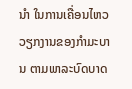ນໍາ ໃນການເຄື່ອນໄຫວວຽກງານຂອງກໍາມະບານ ຕາມພາລະບົດບາດ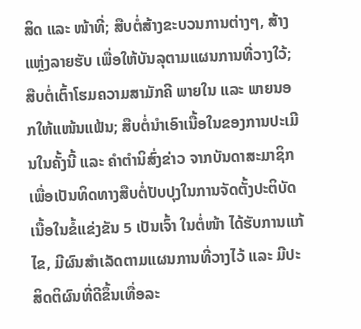ສິດ ແລະ ໜ້າທີ່; ສືບຕໍ່ສ້າງຂະບວນການຕ່າງໆ, ສ້າງແຫຼ່ງລາຍຮັບ ເພື່ອໃຫ້ບັນລຸຕາມແຜນການທີ່ວາງໃວ້; ສືບຕໍ່ເຕົ້າໂຮມຄວາມສາມັກຄີ ພາຍໃນ ແລະ ພາຍນອກໃຫ້ແໜ້ນແຟ້ນ; ສືບຕໍ່ນໍາເອົາເນື້ອໃນຂອງການປະເມີນໃນຄັ້ງນີ້ ແລະ ຄໍາຕໍານິສົ່ງຂ່າວ ຈາກບັນດາສະມາຊິກ ເພື່ອເປັນທິດທາງສືບຕໍ່ປັບປຸງໃນການຈັດຕັ້ງປະຕິບັດເນື້ອໃນຂໍ້ແຂ່ງຂັນ 5 ເປັນເຈົ້າ ໃນຕໍ່ໜ້າ ໄດ້ຮັບການແກ້ໄຂ, ມີຜົນສໍາເລັດຕາມແຜນການທີ່ວາງໄວ້ ແລະ ມີປະສິດຕິຜົນທີ່ດີຂຶ້ນເທື່ອລະ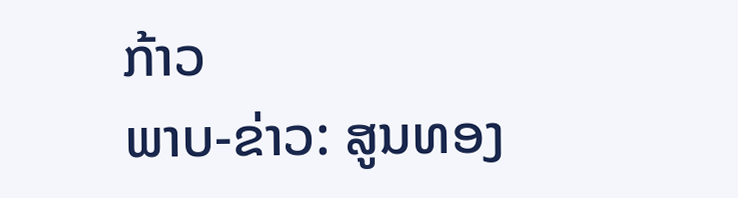ກ້າວ
ພາບ-ຂ່າວ: ສູນທອງ